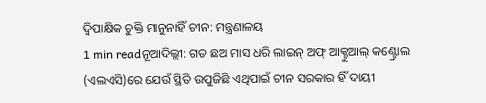ଦ୍ୱିପାକ୍ଷିକ ଚୁକ୍ତି ମାନୁନାହିଁ ଚୀନ: ମନ୍ତ୍ରଣାଳୟ
1 min readନୂଆଦିଲ୍ଲୀ: ଗତ ଛଅ ମାସ ଧରି ଲାଇନ୍ ଅଫ୍ ଆକ୍ଚୁଆଲ୍ କଣ୍ଟ୍ରୋଲ (ଏଲଏସି)ରେ ଯେଉଁ ସ୍ଥିତି ଉପୁଜିଛି ଏଥିପାଇଁ ଚୀନ ସରକାର ହିଁ ଦାୟୀ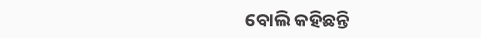ବୋଲି କହିଛନ୍ତି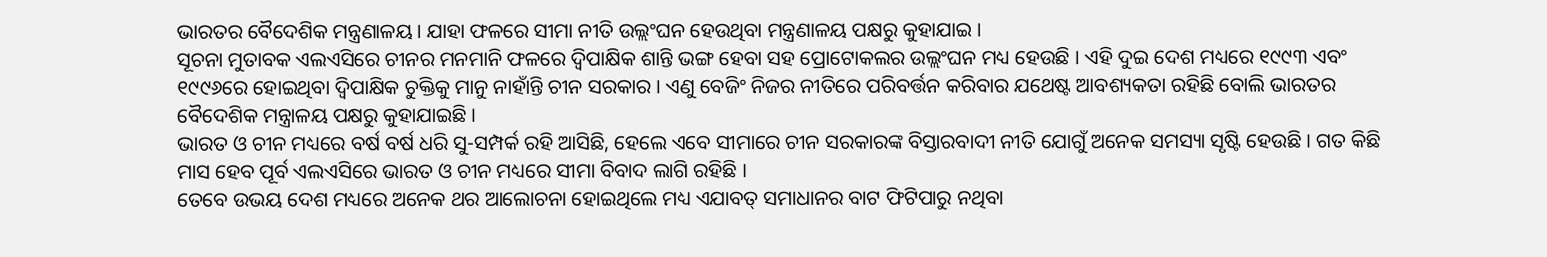ଭାରତର ବୈଦେଶିକ ମନ୍ତ୍ରଣାଳୟ। ଯାହା ଫଳରେ ସୀମା ନୀତି ଉଲ୍ଲଂଘନ ହେଉଥିବା ମନ୍ତ୍ରଣାଳୟ ପକ୍ଷରୁ କୁହାଯାଇ ।
ସୂଚନା ମୁତାବକ ଏଲଏସିରେ ଚୀନର ମନମାନି ଫଳରେ ଦ୍ୱିପାକ୍ଷିକ ଶାନ୍ତି ଭଙ୍ଗ ହେବା ସହ ପ୍ରୋଟୋକଲର ଉଲ୍ଲଂଘନ ମଧ୍ୟ ହେଉଛି । ଏହି ଦୁଇ ଦେଶ ମଧ୍ୟରେ ୧୯୯୩ ଏବଂ ୧୯୯୬ରେ ହୋଇଥିବା ଦ୍ୱିପାକ୍ଷିକ ଚୁକ୍ତିକୁ ମାନୁ ନାହାଁନ୍ତି ଚୀନ ସରକାର । ଏଣୁ ବେଜିଂ ନିଜର ନୀତିରେ ପରିବର୍ତ୍ତନ କରିବାର ଯଥେଷ୍ଟ ଆବଶ୍ୟକତା ରହିଛି ବୋଲି ଭାରତର ବୈଦେଶିକ ମନ୍ତ୍ରାଳୟ ପକ୍ଷରୁ କୁହାଯାଇଛି ।
ଭାରତ ଓ ଚୀନ ମଧ୍ୟରେ ବର୍ଷ ବର୍ଷ ଧରି ସୁ-ସମ୍ପର୍କ ରହି ଆସିଛି, ହେଲେ ଏବେ ସୀମାରେ ଚୀନ ସରକାରଙ୍କ ବିସ୍ତାରବାଦୀ ନୀତି ଯୋଗୁଁ ଅନେକ ସମସ୍ୟା ସୃଷ୍ଟି ହେଉଛି । ଗତ କିଛି ମାସ ହେବ ପୂର୍ବ ଏଲଏସିରେ ଭାରତ ଓ ଚୀନ ମଧ୍ୟରେ ସୀମା ବିବାଦ ଲାଗି ରହିଛି ।
ତେବେ ଉଭୟ ଦେଶ ମଧ୍ୟରେ ଅନେକ ଥର ଆଲୋଚନା ହୋଇଥିଲେ ମଧ୍ୟ ଏଯାବତ୍ ସମାଧାନର ବାଟ ଫିଟିପାରୁ ନଥିବା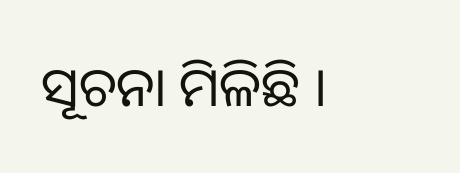ସୂଚନା ମିଳିଛି ।